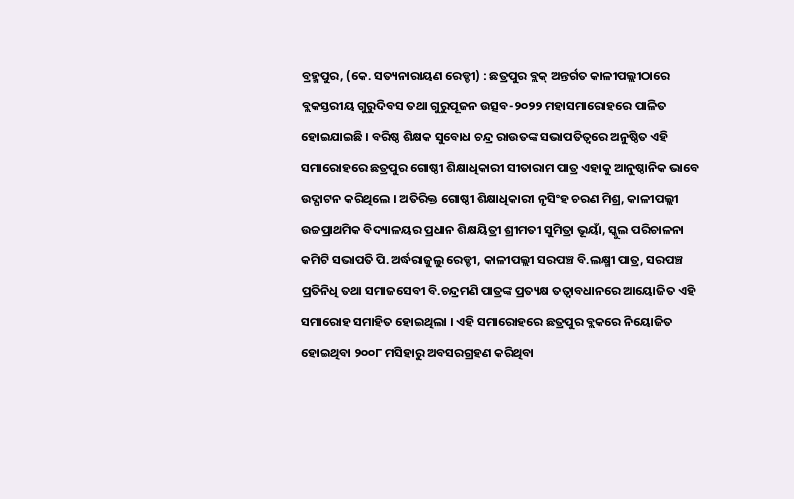ବ୍ରହ୍ମପୁର, (କେ. ସତ୍ୟନାରାୟଣ ରେଡ୍ଡୀ) : ଛତ୍ରପୁର ବ୍ଲକ୍ ଅନ୍ତର୍ଗତ କାଳୀପଲ୍ଲୀଠାରେ ବ୍ଲକସ୍ତରୀୟ ଗୁରୁଦିବସ ତଥା ଗୁରୁପୂଜନ ଉତ୍ସବ-୨୦୨୨ ମହାସମାରୋହରେ ପାଳିତ ହୋଇଯାଇଛି । ବରିଷ୍ଠ ଶିକ୍ଷକ ସୁବୋଧ ଚନ୍ଦ୍ର ରାଉତଙ୍କ ସଭାପତିତ୍ୱରେ ଅନୁଷ୍ଠିତ ଏହି ସମାରୋହରେ ଛତ୍ରପୁର ଗୋଷ୍ଠୀ ଶିକ୍ଷାଧିକାରୀ ସୀତାରାମ ପାତ୍ର ଏହାକୁ ଆନୁଷ୍ଠାନିକ ଭାବେ ଉଦ୍ଘାଟନ କରିଥିଲେ । ଅତିରିକ୍ତ ଗୋଷ୍ଠୀ ଶିକ୍ଷାଧିକାରୀ ନୃସିଂହ ଚରଣ ମିଶ୍ର, କାଳୀପଲ୍ଲୀ ଉଚ୍ଚପ୍ରାଥମିକ ବିଦ୍ୟାଳୟର ପ୍ରଧାନ ଶିକ୍ଷୟିତ୍ରୀ ଶ୍ରୀମତୀ ସୁମିତ୍ରା ଭୂୟାଁ, ସ୍କୁଲ ପରିଚାଳନା କମିଟି ସଭାପତି ପି.ଅର୍ଦ୍ଧରାଜୁଲୁ ରେଡ୍ଡୀ, କାଳୀପଲ୍ଲୀ ସରପଞ୍ଚ ବି.ଲକ୍ଷ୍ମୀ ପାତ୍ର, ସରପଞ୍ଚ ପ୍ରତିନିଧି ତଥା ସମାଜସେବୀ ବି.ଚନ୍ଦ୍ରମଣି ପାତ୍ରଙ୍କ ପ୍ରତ୍ୟକ୍ଷ ତତ୍ୱାବଧାନରେ ଆୟୋଜିତ ଏହି ସମାରୋହ ସମାହିତ ହୋଇଥିଲା । ଏହି ସମାରୋହରେ ଛତ୍ରପୁର ବ୍ଲକରେ ନିୟୋଜିତ ହୋଇଥିବା ୨୦୦୮ ମସିହାରୁ ଅବସରଗ୍ରହଣ କରିଥିବା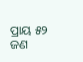ପ୍ରାୟ ୫୨ ଜଣ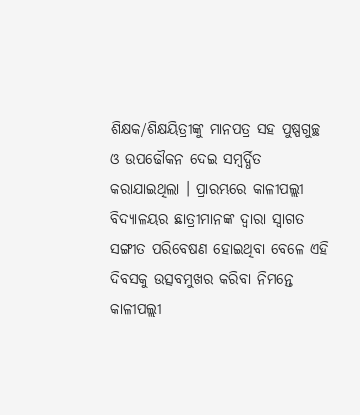ଶିକ୍ଷକ/ଶିକ୍ଷୟିତ୍ରୀଙ୍କୁ ମାନପତ୍ର ସହ ପୁଷ୍ପଗୁଚ୍ଛ ଓ ଉପଢୌକନ ଦେଇ ସମ୍ବର୍ଦ୍ଧିତ କରାଯାଇଥିଲା । ପ୍ରାରମ୍ଭରେ କାଳୀପଲ୍ଲୀ ବିଦ୍ୟାଳୟର ଛାତ୍ରୀମାନଙ୍କ ଦ୍ୱାରା ସ୍ୱାଗତ ସଙ୍ଗୀତ ପରିବେଷଣ ହୋଇଥିବା ବେଳେ ଏହି ଦିବସକୁ ଉତ୍ସବମୁଖର କରିବା ନିମନ୍ତେ କାଳୀପଲ୍ଲୀ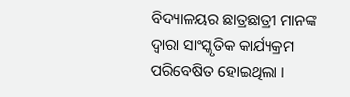ବିଦ୍ୟାଳୟର ଛାତ୍ରଛାତ୍ରୀ ମାନଙ୍କ ଦ୍ୱାରା ସାଂସ୍କୃତିକ କାର୍ଯ୍ୟକ୍ରମ ପରିବେଷିତ ହୋଇଥିଲା ।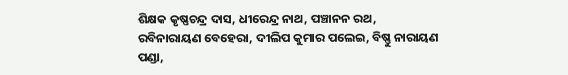ଶିକ୍ଷକ କୃଷ୍ଣଚନ୍ଦ୍ର ଦାସ, ଧୀରେନ୍ଦ୍ର ନାଥ, ପଞ୍ଚାନନ ରଥ, ରବିନାରାୟଣ ବେହେରା, ଦୀଲିପ କୁମାର ପଲେଇ, ବିଷ୍ଣୁ ନାରାୟଣ ପଣ୍ଡା,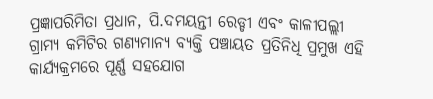ପ୍ରଜ୍ଞାପରିମିତା ପ୍ରଧାନ, ପି.ଦମୟନ୍ତୀ ରେଡ୍ଡୀ ଏବଂ କାଳୀପଲ୍ଲୀ ଗ୍ରାମ୍ୟ କମିଟିର ଗଣ୍ୟମାନ୍ୟ ବ୍ୟକ୍ତି ପଞ୍ଚାୟତ ପ୍ରତିନିଧି ପ୍ରମୁଖ ଏହି କାର୍ଯ୍ୟକ୍ରମରେ ପୂର୍ଣ୍ଣ ସହଯୋଗ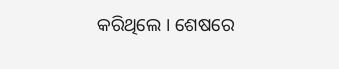କରିଥିଲେ । ଶେଷରେ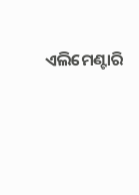ଏଲିମେଣ୍ଟାରି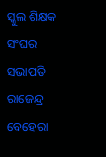ସ୍କୁଲ ଶିକ୍ଷକ ସଂଘର ସଭାପତି ରାଜେନ୍ଦ୍ର ବେହେରା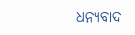ଧନ୍ୟବାଦ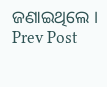ଜଣାଇଥିଲେ ।
Prev Post